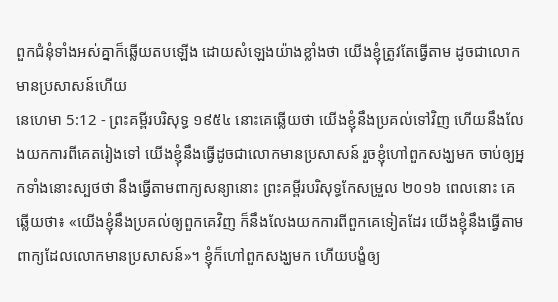ពួកជំនុំទាំងអស់គ្នាក៏ឆ្លើយតបឡើង ដោយសំឡេងយ៉ាងខ្លាំងថា យើងខ្ញុំត្រូវតែធ្វើតាម ដូចជាលោកមានប្រសាសន៍ហើយ
នេហេមា 5:12 - ព្រះគម្ពីរបរិសុទ្ធ ១៩៥៤ នោះគេឆ្លើយថា យើងខ្ញុំនឹងប្រគល់ទៅវិញ ហើយនឹងលែងយកការពីគេតរៀងទៅ យើងខ្ញុំនឹងធ្វើដូចជាលោកមានប្រសាសន៍ រួចខ្ញុំហៅពួកសង្ឃមក ចាប់ឲ្យអ្នកទាំងនោះស្បថថា នឹងធ្វើតាមពាក្យសន្យានោះ ព្រះគម្ពីរបរិសុទ្ធកែសម្រួល ២០១៦ ពេលនោះ គេឆ្លើយថា៖ «យើងខ្ញុំនឹងប្រគល់ឲ្យពួកគេវិញ ក៏នឹងលែងយកការពីពួកគេទៀតដែរ យើងខ្ញុំនឹងធ្វើតាមពាក្យដែលលោកមានប្រសាសន៍»។ ខ្ញុំក៏ហៅពួកសង្ឃមក ហើយបង្ខំឲ្យ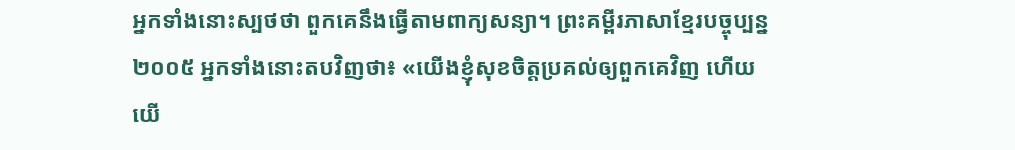អ្នកទាំងនោះស្បថថា ពួកគេនឹងធ្វើតាមពាក្យសន្យា។ ព្រះគម្ពីរភាសាខ្មែរបច្ចុប្បន្ន ២០០៥ អ្នកទាំងនោះតបវិញថា៖ «យើងខ្ញុំសុខចិត្តប្រគល់ឲ្យពួកគេវិញ ហើយយើ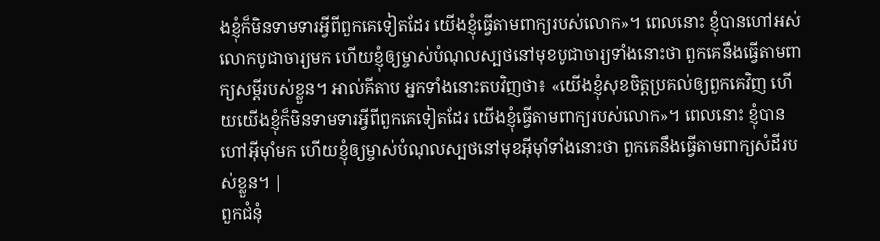ងខ្ញុំក៏មិនទាមទារអ្វីពីពួកគេទៀតដែរ យើងខ្ញុំធ្វើតាមពាក្យរបស់លោក»។ ពេលនោះ ខ្ញុំបានហៅអស់លោកបូជាចារ្យមក ហើយខ្ញុំឲ្យម្ចាស់បំណុលស្បថនៅមុខបូជាចារ្យទាំងនោះថា ពួកគេនឹងធ្វើតាមពាក្យសម្ដីរបស់ខ្លួន។ អាល់គីតាប អ្នកទាំងនោះតបវិញថា៖ «យើងខ្ញុំសុខចិត្តប្រគល់ឲ្យពួកគេវិញ ហើយយើងខ្ញុំក៏មិនទាមទារអ្វីពីពួកគេទៀតដែរ យើងខ្ញុំធ្វើតាមពាក្យរបស់លោក»។ ពេលនោះ ខ្ញុំបានហៅអ៊ីមុាំមក ហើយខ្ញុំឲ្យម្ចាស់បំណុលស្បថនៅមុខអ៊ីមុាំទាំងនោះថា ពួកគេនឹងធ្វើតាមពាក្យសំដីរបស់ខ្លួន។ |
ពួកជំនុំ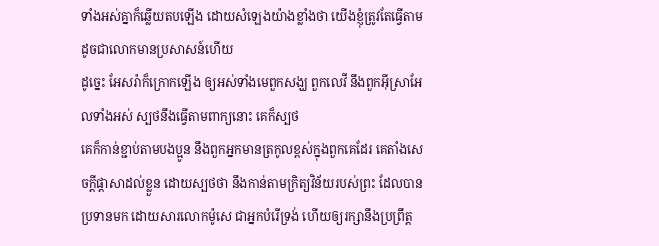ទាំងអស់គ្នាក៏ឆ្លើយតបឡើង ដោយសំឡេងយ៉ាងខ្លាំងថា យើងខ្ញុំត្រូវតែធ្វើតាម ដូចជាលោកមានប្រសាសន៍ហើយ
ដូច្នេះ អែសរ៉ាក៏ក្រោកឡើង ឲ្យអស់ទាំងមេពួកសង្ឃ ពួកលេវី នឹងពួកអ៊ីស្រាអែលទាំងអស់ ស្បថនឹងធ្វើតាមពាក្យនោះ គេក៏ស្បថ
គេក៏កាន់ខ្ជាប់តាមបងប្អូន នឹងពួកអ្នកមានត្រកូលខ្ពស់ក្នុងពួកគេដែរ គេតាំងសេចក្ដីផ្តាសាដល់ខ្លួន ដោយស្បថថា នឹងកាន់តាមក្រិត្យវិន័យរបស់ព្រះ ដែលបានប្រទានមក ដោយសារលោកម៉ូសេ ជាអ្នកបំរើទ្រង់ ហើយឲ្យរក្សានឹងប្រព្រឹត្ត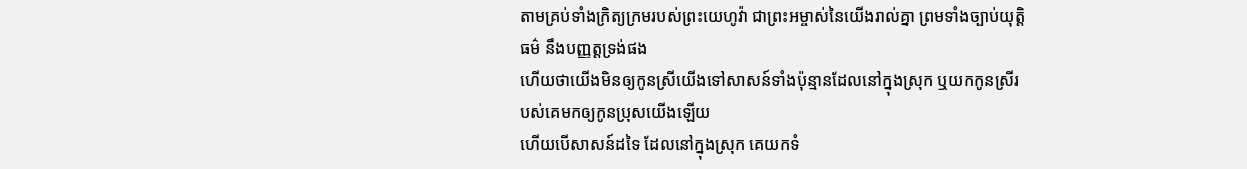តាមគ្រប់ទាំងក្រិត្យក្រមរបស់ព្រះយេហូវ៉ា ជាព្រះអម្ចាស់នៃយើងរាល់គ្នា ព្រមទាំងច្បាប់យុត្តិធម៌ នឹងបញ្ញត្តទ្រង់ផង
ហើយថាយើងមិនឲ្យកូនស្រីយើងទៅសាសន៍ទាំងប៉ុន្មានដែលនៅក្នុងស្រុក ឬយកកូនស្រីរបស់គេមកឲ្យកូនប្រុសយើងឡើយ
ហើយបើសាសន៍ដទៃ ដែលនៅក្នុងស្រុក គេយកទំ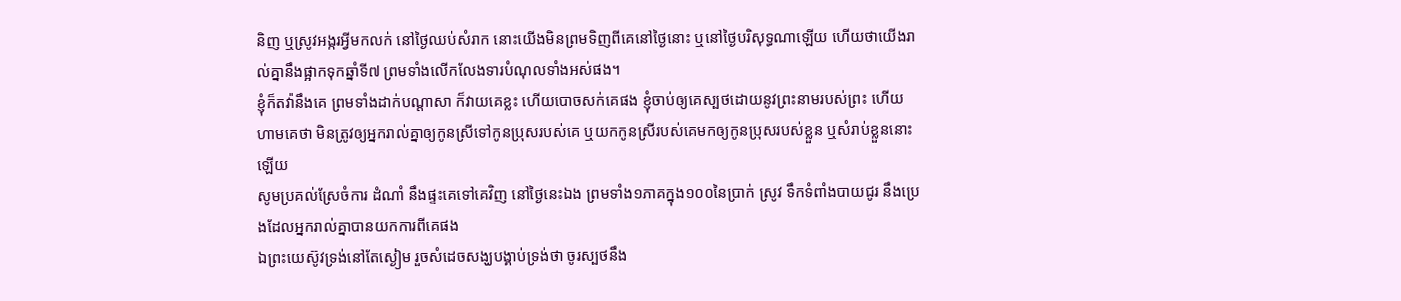និញ ឬស្រូវអង្ករអ្វីមកលក់ នៅថ្ងៃឈប់សំរាក នោះយើងមិនព្រមទិញពីគេនៅថ្ងៃនោះ ឬនៅថ្ងៃបរិសុទ្ធណាឡើយ ហើយថាយើងរាល់គ្នានឹងផ្អាកទុកឆ្នាំទី៧ ព្រមទាំងលើកលែងទារបំណុលទាំងអស់ផង។
ខ្ញុំក៏តវ៉ានឹងគេ ព្រមទាំងដាក់បណ្តាសា ក៏វាយគេខ្លះ ហើយបោចសក់គេផង ខ្ញុំចាប់ឲ្យគេស្បថដោយនូវព្រះនាមរបស់ព្រះ ហើយហាមគេថា មិនត្រូវឲ្យអ្នករាល់គ្នាឲ្យកូនស្រីទៅកូនប្រុសរបស់គេ ឬយកកូនស្រីរបស់គេមកឲ្យកូនប្រុសរបស់ខ្លួន ឬសំរាប់ខ្លួននោះឡើយ
សូមប្រគល់ស្រែចំការ ដំណាំ នឹងផ្ទះគេទៅគេវិញ នៅថ្ងៃនេះឯង ព្រមទាំង១ភាគក្នុង១០០នៃប្រាក់ ស្រូវ ទឹកទំពាំងបាយជូរ នឹងប្រេងដែលអ្នករាល់គ្នាបានយកការពីគេផង
ឯព្រះយេស៊ូវទ្រង់នៅតែស្ងៀម រួចសំដេចសង្ឃបង្គាប់ទ្រង់ថា ចូរស្បថនឹង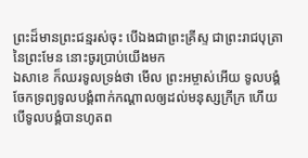ព្រះដ៏មានព្រះជន្មរស់ចុះ បើឯងជាព្រះគ្រីស្ទ ជាព្រះរាជបុត្រានៃព្រះមែន នោះចូរប្រាប់យើងមក
ឯសាខេ ក៏ឈរទូលទ្រង់ថា មើល ព្រះអម្ចាស់អើយ ទូលបង្គំចែកទ្រព្យទូលបង្គំពាក់កណ្តាលឲ្យដល់មនុស្សក្រីក្រ ហើយបើទូលបង្គំបានហូតព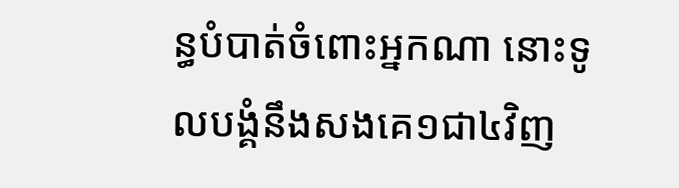ន្ធបំបាត់ចំពោះអ្នកណា នោះទូលបង្គំនឹងសងគេ១ជា៤វិញ